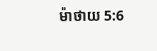ម៉ាថាយ 5:6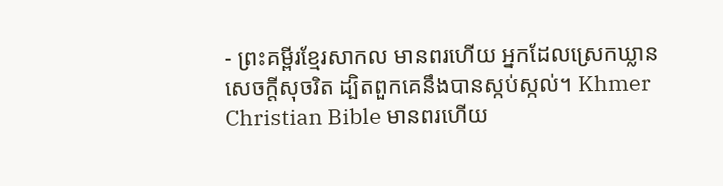- ព្រះគម្ពីរខ្មែរសាកល មានពរហើយ អ្នកដែលស្រេកឃ្លានសេចក្ដីសុចរិត ដ្បិតពួកគេនឹងបានស្កប់ស្កល់។ Khmer Christian Bible មានពរហើយ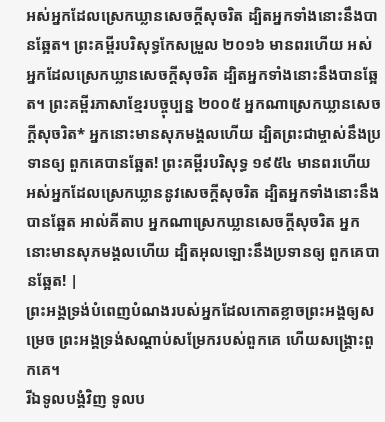អស់អ្នកដែលស្រេកឃ្លានសេចក្ដីសុចរិត ដ្បិតអ្នកទាំងនោះនឹងបានឆ្អែត។ ព្រះគម្ពីរបរិសុទ្ធកែសម្រួល ២០១៦ មានពរហើយ អស់អ្នកដែលស្រេកឃ្លានសេចក្តីសុចរិត ដ្បិតអ្នកទាំងនោះនឹងបានឆ្អែត។ ព្រះគម្ពីរភាសាខ្មែរបច្ចុប្បន្ន ២០០៥ អ្នកណាស្រេកឃ្លានសេចក្ដីសុចរិត* អ្នកនោះមានសុភមង្គលហើយ ដ្បិតព្រះជាម្ចាស់នឹងប្រទានឲ្យ ពួកគេបានឆ្អែត! ព្រះគម្ពីរបរិសុទ្ធ ១៩៥៤ មានពរហើយ អស់អ្នកដែលស្រេកឃ្លាននូវសេចក្ដីសុចរិត ដ្បិតអ្នកទាំងនោះនឹងបានឆ្អែត អាល់គីតាប អ្នកណាស្រេកឃ្លានសេចក្ដីសុចរិត អ្នកនោះមានសុភមង្គលហើយ ដ្បិតអុលឡោះនឹងប្រទានឲ្យ ពួកគេបានឆ្អែត! |
ព្រះអង្គទ្រង់បំពេញបំណងរបស់អ្នកដែលកោតខ្លាចព្រះអង្គឲ្យសម្រេច ព្រះអង្គទ្រង់សណ្ដាប់សម្រែករបស់ពួកគេ ហើយសង្គ្រោះពួកគេ។
រីឯទូលបង្គំវិញ ទូលប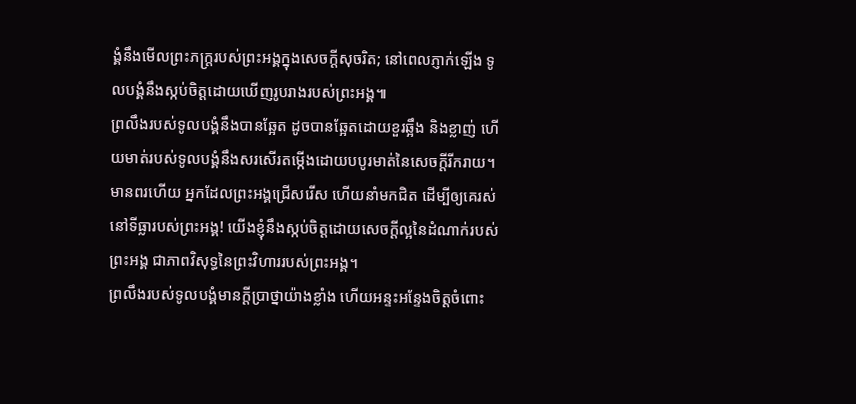ង្គំនឹងមើលព្រះភក្ត្ររបស់ព្រះអង្គក្នុងសេចក្ដីសុចរិត; នៅពេលភ្ញាក់ឡើង ទូលបង្គំនឹងស្កប់ចិត្តដោយឃើញរូបរាងរបស់ព្រះអង្គ៕
ព្រលឹងរបស់ទូលបង្គំនឹងបានឆ្អែត ដូចបានឆ្អែតដោយខួរឆ្អឹង និងខ្លាញ់ ហើយមាត់របស់ទូលបង្គំនឹងសរសើរតម្កើងដោយបបូរមាត់នៃសេចក្ដីរីករាយ។
មានពរហើយ អ្នកដែលព្រះអង្គជ្រើសរើស ហើយនាំមកជិត ដើម្បីឲ្យគេរស់នៅទីធ្លារបស់ព្រះអង្គ! យើងខ្ញុំនឹងស្កប់ចិត្តដោយសេចក្ដីល្អនៃដំណាក់របស់ព្រះអង្គ ជាភាពវិសុទ្ធនៃព្រះវិហាររបស់ព្រះអង្គ។
ព្រលឹងរបស់ទូលបង្គំមានក្ដីប្រាថ្នាយ៉ាងខ្លាំង ហើយអន្ទះអន្ទែងចិត្តចំពោះ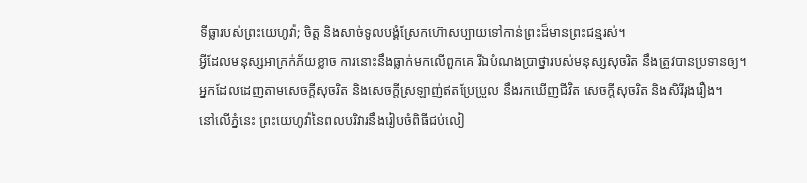ទីធ្លារបស់ព្រះយេហូវ៉ា; ចិត្ត និងសាច់ទូលបង្គំស្រែកហ៊ោសប្បាយទៅកាន់ព្រះដ៏មានព្រះជន្មរស់។
អ្វីដែលមនុស្សអាក្រក់ភ័យខ្លាច ការនោះនឹងធ្លាក់មកលើពួកគេ រីឯបំណងប្រាថ្នារបស់មនុស្សសុចរិត នឹងត្រូវបានប្រទានឲ្យ។
អ្នកដែលដេញតាមសេចក្ដីសុចរិត និងសេចក្ដីស្រឡាញ់ឥតប្រែប្រួល នឹងរកឃើញជីវិត សេចក្ដីសុចរិត និងសិរីរុងរឿង។
នៅលើភ្នំនេះ ព្រះយេហូវ៉ានៃពលបរិវារនឹងរៀបចំពិធីជប់លៀ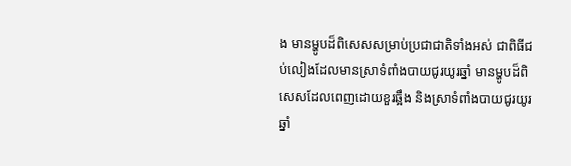ង មានម្ហូបដ៏ពិសេសសម្រាប់ប្រជាជាតិទាំងអស់ ជាពិធីជប់លៀងដែលមានស្រាទំពាំងបាយជូរយូរឆ្នាំ មានម្ហូបដ៏ពិសេសដែលពេញដោយខួរឆ្អឹង និងស្រាទំពាំងបាយជូរយូរឆ្នាំ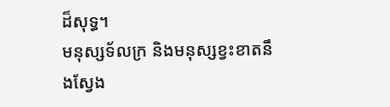ដ៏សុទ្ធ។
មនុស្សទ័លក្រ និងមនុស្សខ្វះខាតនឹងស្វែង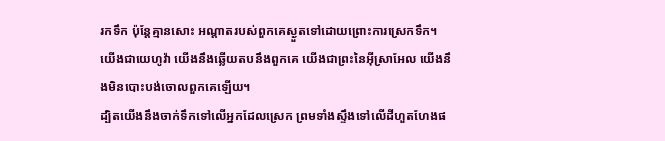រកទឹក ប៉ុន្តែគ្មានសោះ អណ្ដាតរបស់ពួកគេស្ងួតទៅដោយព្រោះការស្រេកទឹក។ យើងជាយេហូវ៉ា យើងនឹងឆ្លើយតបនឹងពួកគេ យើងជាព្រះនៃអ៊ីស្រាអែល យើងនឹងមិនបោះបង់ចោលពួកគេឡើយ។
ដ្បិតយើងនឹងចាក់ទឹកទៅលើអ្នកដែលស្រេក ព្រមទាំងស្ទឹងទៅលើដីហួតហែងផ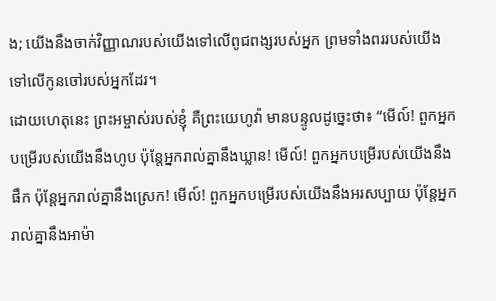ង; យើងនឹងចាក់វិញ្ញាណរបស់យើងទៅលើពូជពង្សរបស់អ្នក ព្រមទាំងពររបស់យើងទៅលើកូនចៅរបស់អ្នកដែរ។
ដោយហេតុនេះ ព្រះអម្ចាស់របស់ខ្ញុំ គឺព្រះយេហូវ៉ា មានបន្ទូលដូច្នេះថា៖ “មើល៍! ពួកអ្នកបម្រើរបស់យើងនឹងហូប ប៉ុន្តែអ្នករាល់គ្នានឹងឃ្លាន! មើល៍! ពួកអ្នកបម្រើរបស់យើងនឹងផឹក ប៉ុន្តែអ្នករាល់គ្នានឹងស្រេក! មើល៍! ពួកអ្នកបម្រើរបស់យើងនឹងអរសប្បាយ ប៉ុន្តែអ្នករាល់គ្នានឹងអាម៉ា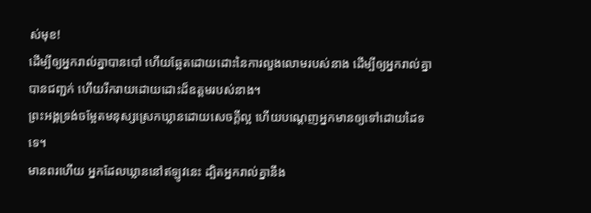ស់មុខ!
ដើម្បីឲ្យអ្នករាល់គ្នាបានបៅ ហើយឆ្អែតដោយដោះនៃការលួងលោមរបស់នាង ដើម្បីឲ្យអ្នករាល់គ្នាបានជញ្ជក់ ហើយរីករាយដោយដោះដ៏ឧត្ដមរបស់នាង។
ព្រះអង្គទ្រង់ចម្អែតមនុស្សស្រេកឃ្លានដោយសេចក្ដីល្អ ហើយបណ្ដេញអ្នកមានឲ្យទៅដោយដៃទទេ។
មានពរហើយ អ្នកដែលឃ្លាននៅឥឡូវនេះ ដ្បិតអ្នករាល់គ្នានឹង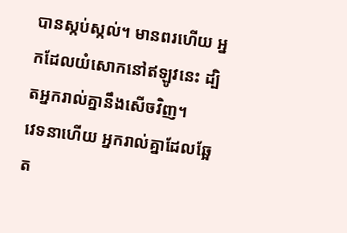បានស្កប់ស្កល់។ មានពរហើយ អ្នកដែលយំសោកនៅឥឡូវនេះ ដ្បិតអ្នករាល់គ្នានឹងសើចវិញ។
វេទនាហើយ អ្នករាល់គ្នាដែលឆ្អែត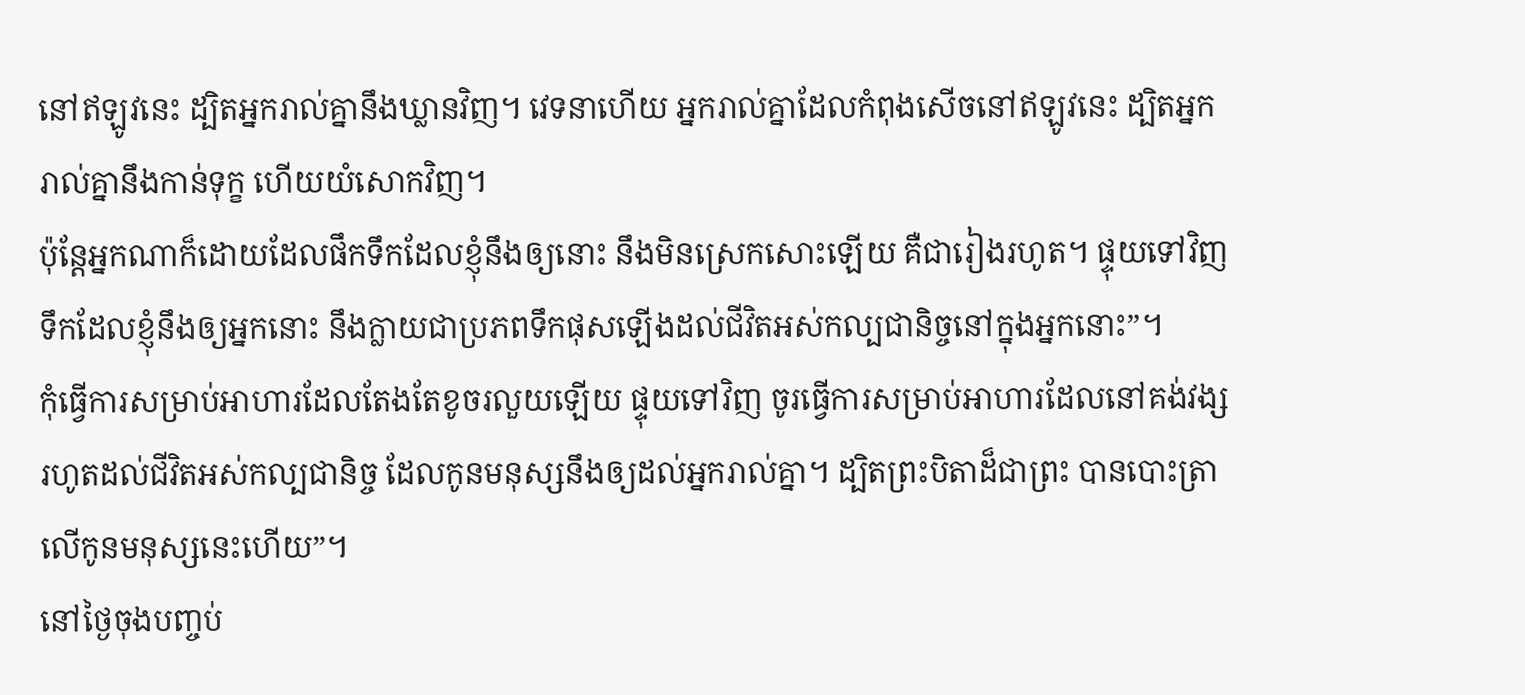នៅឥឡូវនេះ ដ្បិតអ្នករាល់គ្នានឹងឃ្លានវិញ។ វេទនាហើយ អ្នករាល់គ្នាដែលកំពុងសើចនៅឥឡូវនេះ ដ្បិតអ្នករាល់គ្នានឹងកាន់ទុក្ខ ហើយយំសោកវិញ។
ប៉ុន្តែអ្នកណាក៏ដោយដែលផឹកទឹកដែលខ្ញុំនឹងឲ្យនោះ នឹងមិនស្រេកសោះឡើយ គឺជារៀងរហូត។ ផ្ទុយទៅវិញ ទឹកដែលខ្ញុំនឹងឲ្យអ្នកនោះ នឹងក្លាយជាប្រភពទឹកផុសឡើងដល់ជីវិតអស់កល្បជានិច្ចនៅក្នុងអ្នកនោះ”។
កុំធ្វើការសម្រាប់អាហារដែលតែងតែខូចរលួយឡើយ ផ្ទុយទៅវិញ ចូរធ្វើការសម្រាប់អាហារដែលនៅគង់វង្សរហូតដល់ជីវិតអស់កល្បជានិច្ច ដែលកូនមនុស្សនឹងឲ្យដល់អ្នករាល់គ្នា។ ដ្បិតព្រះបិតាដ៏ជាព្រះ បានបោះត្រាលើកូនមនុស្សនេះហើយ”។
នៅថ្ងៃចុងបញ្ចប់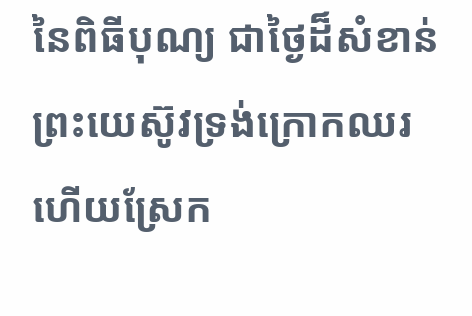នៃពិធីបុណ្យ ជាថ្ងៃដ៏សំខាន់ ព្រះយេស៊ូវទ្រង់ក្រោកឈរ ហើយស្រែក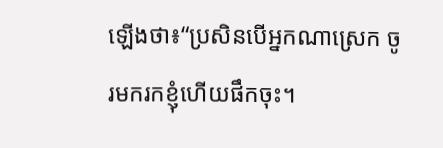ឡើងថា៖“ប្រសិនបើអ្នកណាស្រេក ចូរមករកខ្ញុំហើយផឹកចុះ។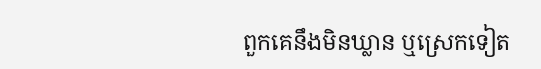ពួកគេនឹងមិនឃ្លាន ឬស្រេកទៀត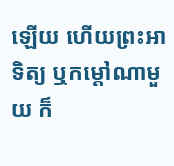ឡើយ ហើយព្រះអាទិត្យ ឬកម្ដៅណាមួយ ក៏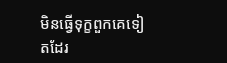មិនធ្វើទុក្ខពួកគេទៀតដែរ